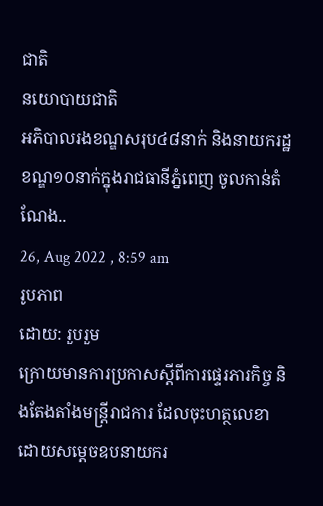ជាតិ
នយោបាយជាតិ
អភិបាលរងខណ្ឌសរុប៤៨នាក់ និងនាយករដ្ឋខណ្ឌ១០នាក់ក្នុងរាជធានីភ្នំពេញ ចូលកាន់តំណែង..
26, Aug 2022 , 8:59 am
រូបភាព
ដោយ: រួបរួម
ក្រោយមានការប្រកាសស្តីពីការផ្ទេរភារកិច្ច និងតែងតាំងមន្ត្រីរាជការ ដែលចុះហត្ថលេខាដោយសម្តេចឧបនាយករ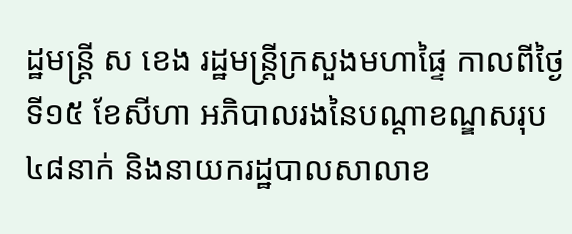ដ្ឋមន្ត្រី ស ខេង រដ្ឋមន្ត្រីក្រសួងមហាផ្ទៃ កាលពីថ្ងៃទី១៥ ខែសីហា អភិបាលរងនៃបណ្តាខណ្ឌសរុប៤៨នាក់ និងនាយករដ្ឋបាលសាលាខ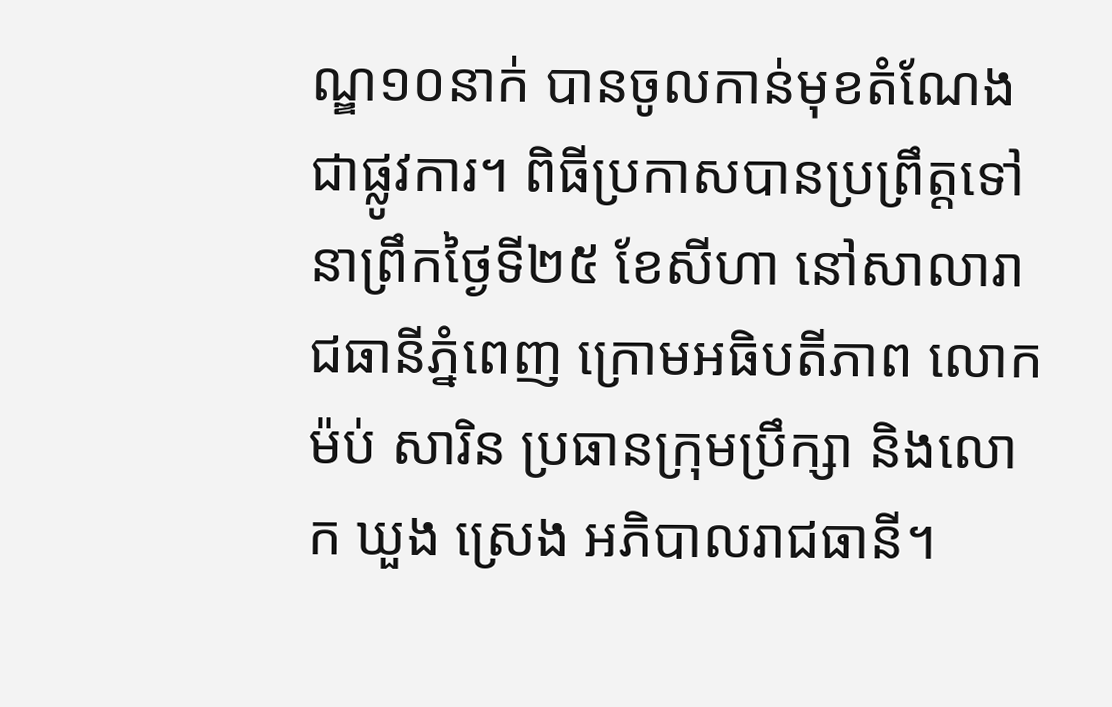ណ្ឌ១០នាក់ បានចូលកាន់មុខតំណែងជាផ្លូវការ។ ពិធីប្រកាសបានប្រព្រឹត្តទៅនាព្រឹកថ្ងៃទី២៥ ខែសីហា នៅសាលារាជធានីភ្នំពេញ ក្រោមអធិបតីភាព លោក ម៉ប់ សារិន ប្រធានក្រុមប្រឹក្សា និងលោក ឃួង ស្រេង អភិបាលរាជធានី។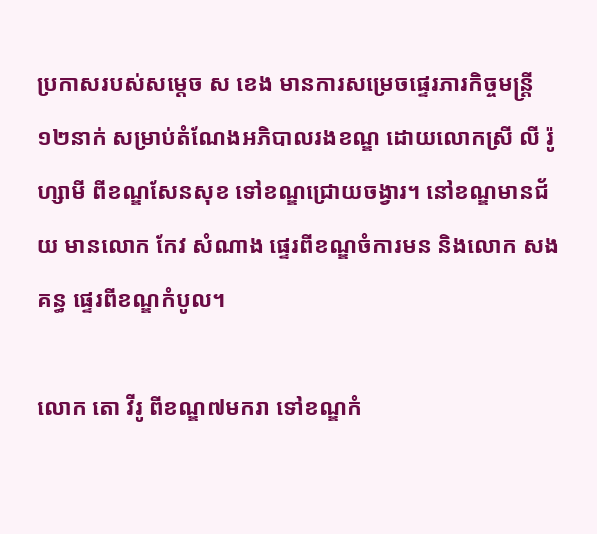ប្រកាសរបស់សម្តេច ស ខេង មានការសម្រេចផ្ទេរភារកិច្ចមន្ត្រី១២នាក់ សម្រាប់តំណែងអភិបាលរងខណ្ឌ ដោយលោកស្រី លី រ៉ូហ្សាមី ពីខណ្ឌសែនសុខ ទៅខណ្ឌជ្រោយចង្វារ។ នៅខណ្ឌមានជ័យ មានលោក កែវ សំណាង ផ្ទេរពីខណ្ឌចំការមន និងលោក សង គន្ធ ផ្ទេរពីខណ្ឌកំបូល។

លោក តោ វីរូ ពីខណ្ឌ៧មករា ទៅខណ្ឌកំ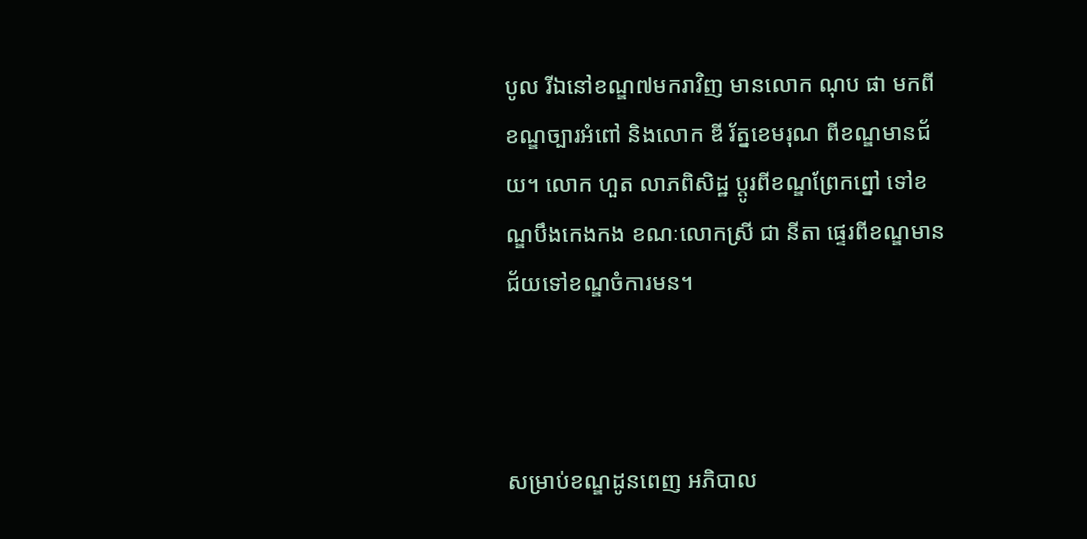បូល រីឯនៅខណ្ឌ៧មករាវិញ មានលោក ណុប ផា មកពីខណ្ឌច្បារអំពៅ និងលោក ឌី រ័ត្នខេមរុណ ពីខណ្ឌមានជ័យ។ លោក ហួត លាភពិសិដ្ឋ ប្តូរពីខណ្ឌព្រែកព្នៅ ទៅខណ្ឌបឹងកេងកង ខណៈលោកស្រី ជា នីតា ផ្ទេរពីខណ្ឌមានជ័យទៅខណ្ឌចំការមន។



សម្រាប់ខណ្ឌដូនពេញ អភិបាល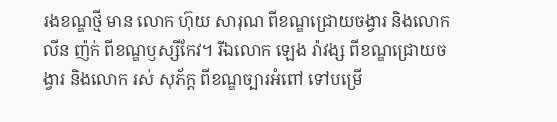រងខណ្ឌថ្មី មាន លោក ហ៊ុយ សារុណ ពីខណ្ឌជ្រោយចង្វារ និងលោក លីន ញ៉ក់ ពីខណ្ឌឫស្សីកែវ។ រីឯលោក ឡេង រ៉ាវង្ស ពីខណ្ឌជ្រោយចង្វារ និងលោក រស់ សុភ័ក្ត ពីខណ្ឌច្បារអំពៅ ទៅបម្រើ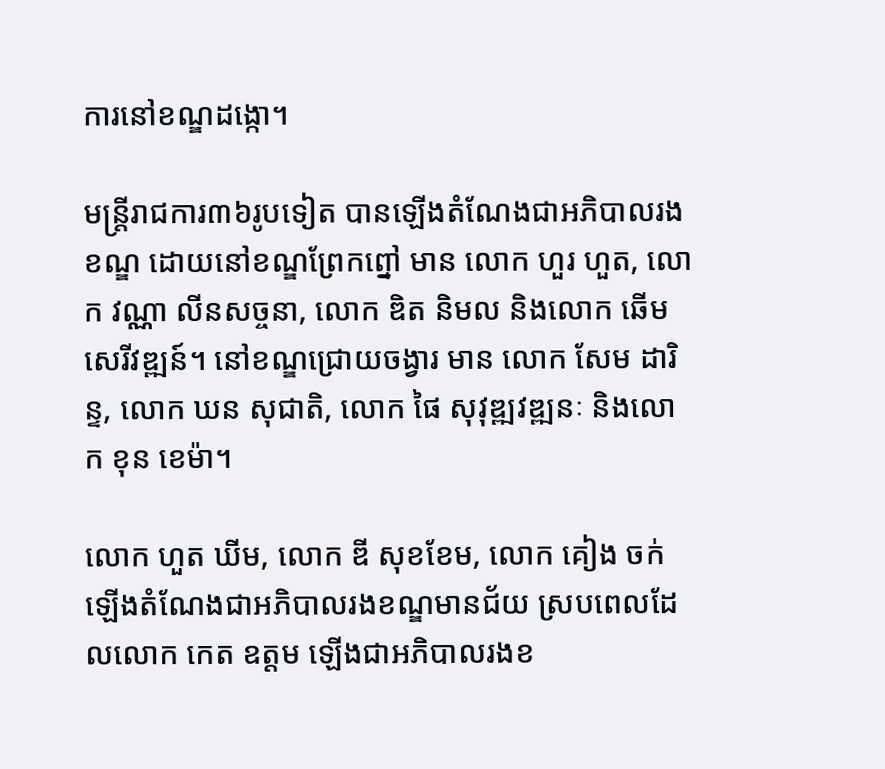ការនៅខណ្ឌដង្កោ។

មន្ត្រីរាជការ៣៦រូបទៀត បានឡើងតំណែងជាអភិបាលរងខណ្ឌ ដោយនៅខណ្ឌព្រែកព្នៅ មាន លោក ហួរ ហួត, លោក វណ្ណា លីនសច្ចនា, លោក ឌិត និមល និងលោក ឆើម សេរីវឌ្ឍន៍។ នៅខណ្ឌជ្រោយចង្វារ មាន លោក សែម ដារិន្ទ, លោក ឃន សុជាតិ, លោក ផៃ សុវុឌ្ឍវឌ្ឍនៈ និងលោក ខុន ខេម៉ា។

លោក ហួត ឃីម, លោក ឌី សុខខែម, លោក គៀង ចក់ ឡើងតំណែងជាអភិបាលរងខណ្ឌមានជ័យ ស្របពេលដែលលោក កេត ឧត្តម ឡើងជាអភិបាលរងខ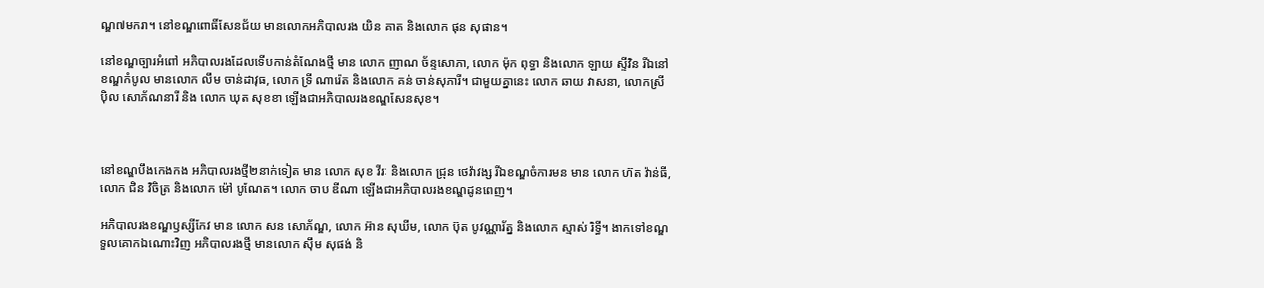ណ្ឌ៧មករា។ នៅខណ្ឌពោធិ៍សែនជ័យ មានលោកអភិបាលរង យិន គាត និងលោក ផុន សុផាន។

នៅខណ្ឌច្បារអំពៅ អភិបាលរងដែលទើបកាន់តំណែងថ្មី មាន លោក ញាណ ច័ន្ទសោភា, លោក ម៉ុក ពុទ្ធា និងលោក ឡាយ ស្ទីវិន រីឯនៅខណ្ឌកំបូល មានលោក លឹម ចាន់ដាវុធ, លោក ទ្រី ណារ៉េត និងលោក គន់ ចាន់សុភារី។ ជាមួយគ្នានេះ លោក ឆាយ វាសនា, លោកស្រី ប៉ិល សោភ័ណនារី និង លោក ឃុត សុខខា ឡើងជាអភិបាលរងខណ្ឌសែនសុខ។



នៅខណ្ឌបឹងកេងកង អភិបាលរងថ្មី២នាក់ទៀត មាន លោក សុខ វីរៈ និងលោក ជ្រុន ថេវ៉ាវង្ស រីឯខណ្ឌចំការមន មាន លោក ហ៊ត វ៉ាន់ធី, លោក ជិន វិចិត្រ និងលោក ម៉ៅ បូណែត។ លោក ចាប ឌីណា ឡើងជាអភិបាលរងខណ្ឌដូនពេញ។

អភិបាលរងខណ្ឌឫស្សីកែវ មាន លោក សន សោភ័ណ្ឌ, លោក អ៊ាន សុឃីម, លោក ប៊ុត បូវណ្ណារ័ត្ន និងលោក ស្មាស់ រិទ្ធី។ ងាកទៅខណ្ឌទួលគោកឯណោះវិញ អភិបាលរងថ្មី មានលោក ស៊ឹម សុផង់ និ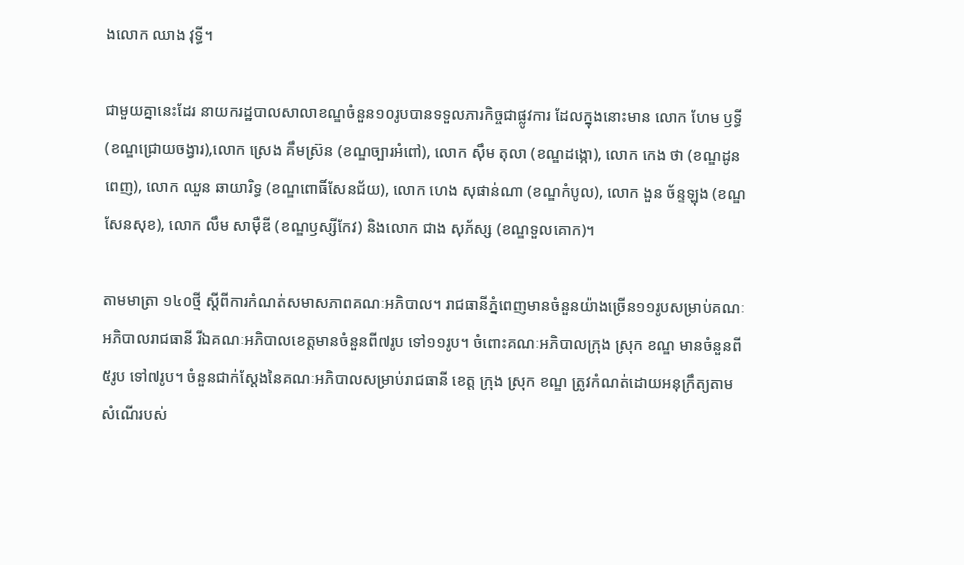ងលោក ឈាង វុទ្ធី។

ជាមួយគ្នានេះដែរ នាយករដ្ឋបាលសាលាខណ្ឌចំនួន១០រូបបានទទួលភារកិច្ចជាផ្លូវការ ដែលក្នុងនោះមាន លោក ហែម ឫទ្ធី (ខណ្ឌជ្រោយចង្វារ),លោក ស្រេង គឹមស្រ៊ន (ខណ្ឌច្បារអំពៅ), លោក ស៊ឹម តុលា (ខណ្ឌដង្កោ), លោក កេង ថា (ខណ្ឌដូនពេញ), លោក ឈួន ឆាយារិទ្ធ (ខណ្ឌពោធិ៍សែនជ័យ), លោក ហេង សុផាន់ណា (ខណ្ឌកំបូល), លោក ងួន ច័ន្ទឡុង (ខណ្ឌសែនសុខ), លោក លឹម សាម៉ឺឌី (ខណ្ឌឫស្សីកែវ) និងលោក ជាង សុភ័ស្ស (ខណ្ឌទួលគោក)។

តាមមាត្រា ១៤០ថ្មី ស្តីពីការកំណត់សមាសភាពគណៈអភិបាល។ រាជធានីភ្នំពេញមានចំនួនយ៉ាងច្រើន១១រូបសម្រាប់គណៈអភិបាលរាជធានី រីឯគណៈអភិបាលខេត្តមានចំនួនពី៧រូប ទៅ១១រូប។ ចំពោះគណៈអភិបាលក្រុង ស្រុក ខណ្ឌ មានចំនួនពី៥រូប ទៅ៧រូប។ ចំនួនជាក់ស្តែងនៃគណៈអភិបាលសម្រាប់រាជធានី ខេត្ត ក្រុង ស្រុក ខណ្ឌ ត្រូវកំណត់ដោយអនុក្រឹត្យតាមសំណើរបស់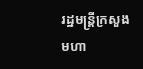រដ្ឋមន្ត្រីក្រសួងមហា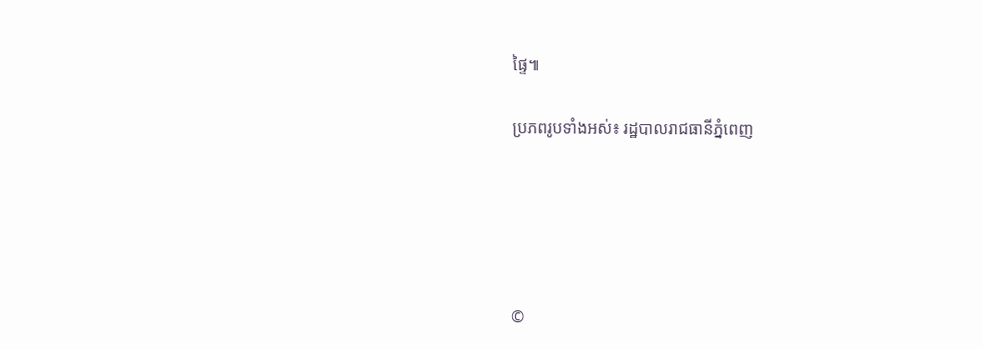ផ្ទៃ៕

ប្រភពរូបទាំងអស់៖ រដ្ឋបាលរាជធានីភ្នំពេញ





©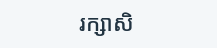រក្សាសិ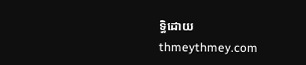ទ្ធិដោយ thmeythmey.com